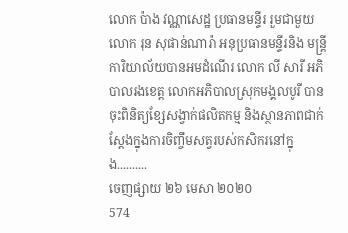លោក ប៉ាង វណ្ណាសេដ្ឋ ប្រធានមន្ទីរ រួមជាមួយលោក រុន សុផាន់ណារ៉ា អនុប្រធានមន្ទីរនិង មន្ត្រីការិយាល័យបានអមដំណើរ លោក លី សារី អភិបាលរងខេត្ត លោកអភិបាលស្រុកមង្គលបូរី បានចុះពិនិត្យខ្សែសង្វាក់ផលិតកម្ម និងស្ថានភាពជាក់ស្តែងក្នុងការចិញ្ចឹមសត្វរបស់កសិករនៅក្នុង..........
ចេញផ្សាយ ២៦ មេសា ២០២០
574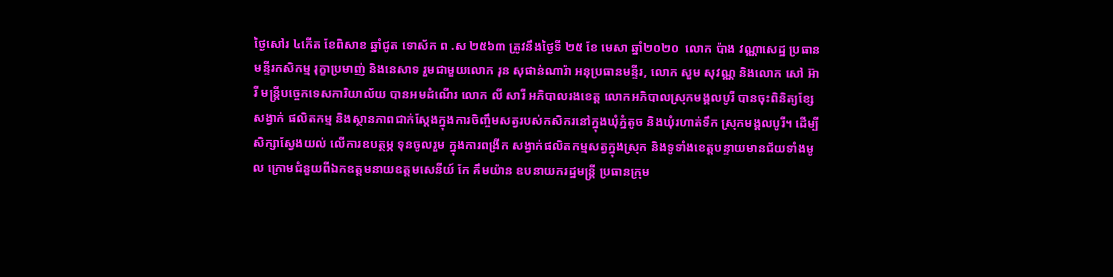ថ្ងៃសៅរ ៤កើត ខែពិសាខ ឆ្នាំជូត ទោស័ក ព .ស ២៥៦៣ ត្រូវនឹងថ្ងៃទី ២៥ ខែ មេសា ឆ្នាំ២០២០  លោក ប៉ាង វណ្ណាសេដ្ឋ ប្រធានមន្ទីរកសិកម្ម រុក្ខាប្រមាញ់ និងនេសាទ រួមជាមួយលោក រុន សុផាន់ណារ៉ា អនុប្រធានមន្ទីរ, លោក សួម សុវណ្ណ និងលោក សៅ អ៊ារី មន្រ្តីបច្ចេកទេសការិយាល័យ បានអមដំណើរ លោក លី សារី អភិបាលរងខេត្ត លោកអភិបាលស្រុកមង្គលបូរី បានចុះពិនិត្យខ្សែសង្វាក់ ផលិតកម្ម និងស្ថានភាពជាក់ស្តែងក្នុងការចិញ្ចឹមសត្វរបស់កសិករនៅក្នុងឃុំភ្នំតូច និងឃុំរហាត់ទឹក ស្រុកមង្គលបូរី។ ដើម្បីសិក្សាស្វែងយល់ លើការឧបត្ថម្ភ ទុនចូលរួម ក្នុងការពង្រីក សង្វាក់ផលិតកម្មសត្វក្នុងស្រុក និងទូទាំងខេត្តបន្ទាយមានជ័យទាំងមូល ក្រោមជំនួយពីឯកឧត្តមនាយឧត្តមសេនីយ៍ កែ គឹមយ៉ាន ឧបនាយករដ្ឋមន្រ្តី ប្រធានក្រុម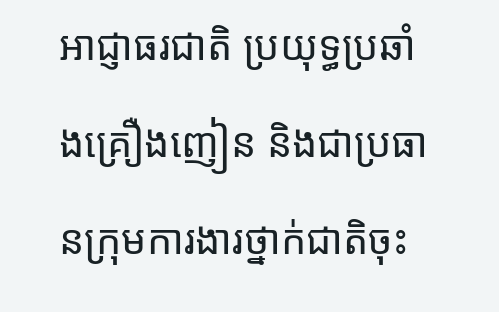អាជ្ញាធរជាតិ ប្រយុទ្ធប្រឆាំងគ្រឿងញៀន និងជាប្រធានក្រុមការងារថ្នាក់ជាតិចុះ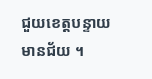ជួយខេត្តបន្ទាយមានជ័យ ។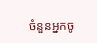ចំនួនអ្នកចូ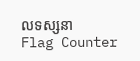លទស្សនា
Flag Counter